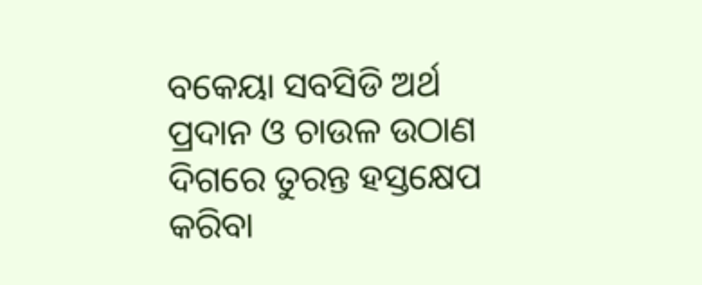ବକେୟା ସବସିଡି ଅର୍ଥ ପ୍ରଦାନ ଓ ଚାଉଳ ଉଠାଣ ଦିଗରେ ତୁରନ୍ତ ହସ୍ତକ୍ଷେପ କରିବା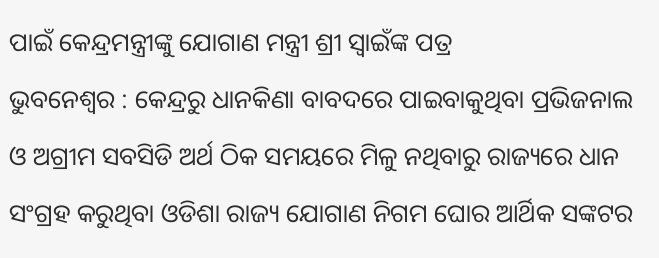ପାଇଁ କେନ୍ଦ୍ରମନ୍ତ୍ରୀଙ୍କୁ ଯୋଗାଣ ମନ୍ତ୍ରୀ ଶ୍ରୀ ସ୍ୱାଇଁଙ୍କ ପତ୍ର
ଭୁବନେଶ୍ୱର : କେନ୍ଦ୍ରରୁ ଧାନକିଣା ବାବଦରେ ପାଇବାକୁଥିବା ପ୍ରଭିଜନାଲ ଓ ଅଗ୍ରୀମ ସବସିଡି ଅର୍ଥ ଠିକ ସମୟରେ ମିଳୁ ନଥିବାରୁ ରାଜ୍ୟରେ ଧାନ ସଂଗ୍ରହ କରୁଥିବା ଓଡିଶା ରାଜ୍ୟ ଯୋଗାଣ ନିଗମ ଘୋର ଆର୍ଥିକ ସଙ୍କଟର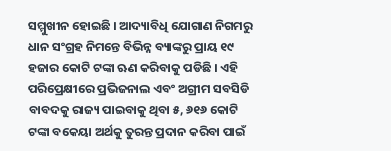ସମ୍ମୁଖୀନ ହୋଇଛି । ଆଦ୍ୟାବିଧି ଯୋଗାଣ ନିଗମରୁ ଧାନ ସଂଗ୍ରହ ନିମନ୍ତେ ବିଭିନ୍ନ ବ୍ୟାଙ୍କରୁ ପ୍ରାୟ ୧୯ ହଜାର କୋଟି ଟଙ୍କା ଋଣ କରିବାକୁ ପଡିଛି । ଏହି ପରିପ୍ରେକ୍ଷୀରେ ପ୍ରଭିଜନାଲ ଏବଂ ଅଗ୍ରୀମ ସବସିଡି ବାବଦକୁ ରାଜ୍ୟ ପାଇବାକୁ ଥିବା ୫, ୬୧୬ କୋଟି ଟଙ୍କା ବକେୟା ଅର୍ଥକୁ ତୁରନ୍ତ ପ୍ରଦାନ କରିବା ପାଇଁ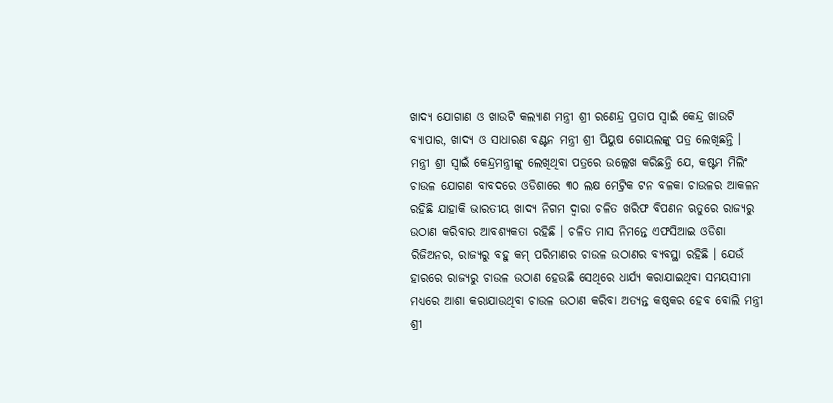ଖାଦ୍ୟ ଯୋଗାଣ ଓ ଖାଉଟି କଲ୍ୟାଣ ମନ୍ତ୍ରୀ ଶ୍ରୀ ରଣେନ୍ଦ୍ର ପ୍ରତାପ ସ୍ୱାଇଁ କେନ୍ଦ୍ର ଖାଉଟି ବ୍ୟାପାର, ଖାଦ୍ୟ ଓ ସାଧାରଣ ବଣ୍ଟନ ମନ୍ତ୍ରୀ ଶ୍ରୀ ପିୟୁଷ ଗୋୟଲଙ୍କୁ ପତ୍ର ଲେଖିଛନ୍ତି ।
ମନ୍ତ୍ରୀ ଶ୍ରୀ ସ୍ୱାଇଁ କେନ୍ଦ୍ରମନ୍ତ୍ରୀଙ୍କୁ ଲେଖିଥିବା ପତ୍ରରେ ଉଲ୍ଲେଖ କରିଛନ୍ତି ଯେ, କଷ୍ଟମ ମିଲିଂ ଚାଉଳ ଯୋଗଣ ବାବଦରେ ଓଡିଶାରେ ୩୦ ଲକ୍ଷ ମେଟ୍ରିକ ଟନ ବଳକା ଚାଉଳର ଆକଳନ ରହିଛି ଯାହାକି ଭାରତୀୟ ଖାଦ୍ୟ ନିଗମ ଦ୍ୱାରା ଚଳିତ ଖରିଫ ବିପଣନ ଋତୁରେ ରାଜ୍ୟରୁ ଉଠାଣ କରିବାର ଆବଶ୍ୟକତା ରହିଛି । ଚଳିତ ମାସ ନିମନ୍ତେ ଏଫସିଆଇ ଓଡିଶା ରିଜିଅନର, ରାଜ୍ୟରୁ ବହୁ କମ୍ ପରିମାଣର ଚାଉଳ ଉଠାଣର ବ୍ୟବସ୍ଥା ରହିଛି । ଯେଉଁ ହାରରେ ରାଜ୍ୟରୁ ଚାଉଳ ଉଠାଣ ହେଉଛି ସେଥିରେ ଧାର୍ଯ୍ୟ କରାଯାଇଥିବା ସମୟସୀମା ମଧ୍ୟରେ ଆଶା କରାଯାଉଥିବା ଚାଉଳ ଉଠାଣ କରିବା ଅତ୍ୟନ୍ତ କଷ୍ଠକର ହେବ ବୋଲି ମନ୍ତ୍ରୀ ଶ୍ରୀ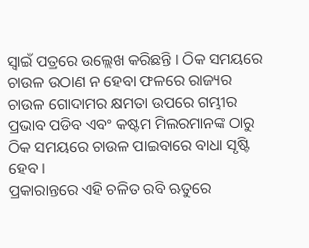ସ୍ୱାଇଁ ପତ୍ରରେ ଉଲ୍ଲେଖ କରିଛନ୍ତି । ଠିକ ସମୟରେ ଚାଉଳ ଉଠାଣ ନ ହେବା ଫଳରେ ରାଜ୍ୟର ଚାଉଳ ଗୋଦାମର କ୍ଷମତା ଉପରେ ଗମ୍ଭୀର ପ୍ରଭାବ ପଡିବ ଏବଂ କଷ୍ଟମ ମିଲରମାନଙ୍କ ଠାରୁ ଠିକ ସମୟରେ ଚାଉଳ ପାଇବାରେ ବାଧା ସୃଷ୍ଟି ହେବ ।
ପ୍ରକାରାନ୍ତରେ ଏହି ଚଳିତ ରବି ଋତୁରେ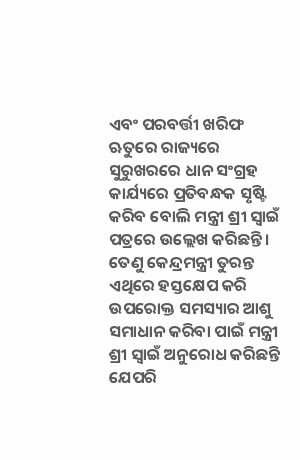ଏବଂ ପରବର୍ତ୍ତୀ ଖରିଫ ଋତୁରେ ରାଜ୍ୟରେ ସୁରୁଖରରେ ଧାନ ସଂଗ୍ରହ କାର୍ଯ୍ୟରେ ପ୍ରତିବନ୍ଧକ ସୃଷ୍ଟି କରିବ ବୋଲି ମନ୍ତ୍ରୀ ଶ୍ରୀ ସ୍ୱାଇଁ ପତ୍ରରେ ଉଲ୍ଲେଖ କରିଛନ୍ତି । ତେଣୁ କେନ୍ଦ୍ରମନ୍ତ୍ରୀ ତୁରନ୍ତ ଏଥିରେ ହସ୍ତକ୍ଷେପ କରି ଉପରୋକ୍ତ ସମସ୍ୟାର ଆଶୁ ସମାଧାନ କରିବା ପାଇଁ ମନ୍ତ୍ରୀ ଶ୍ରୀ ସ୍ୱାଇଁ ଅନୁରୋଧ କରିଛନ୍ତି ଯେପରି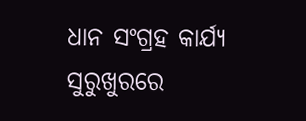ଧାନ ସଂଗ୍ରହ କାର୍ଯ୍ୟ ସୁରୁଖୁରରେ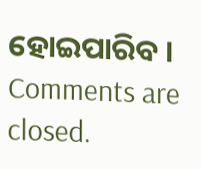ହୋଇପାରିବ ।
Comments are closed.